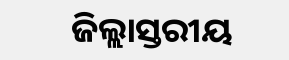ଜିଲ୍ଲାସ୍ତରୀୟ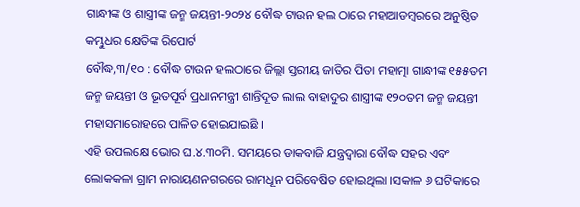ଗାନ୍ଧୀଙ୍କ ଓ ଶାସ୍ତ୍ରୀଙ୍କ ଜନ୍ମ ଜୟନ୍ତୀ-୨୦୨୪ ବୌଦ୍ଧ ଟାଉନ ହଲ ଠାରେ ମହାଆଡମ୍ବରରେ ଅନୁଷ୍ଠିତ
କମ୍ଭୁଧର କ୍ଷେତିଙ୍କ ରିପୋର୍ଟ
ବୌଦ୍ଧ,୩/୧୦ : ବୌଦ୍ଧ ଟାଉନ ହଲଠାରେ ଜିଲ୍ଲା ସ୍ତରୀୟ ଜାତିର ପିତା ମହାତ୍ମା ଗାନ୍ଧୀଙ୍କ ୧୫୫ତମ ଜନ୍ମ ଜୟନ୍ତୀ ଓ ଭୂତପୂର୍ବ ପ୍ରଧାନମନ୍ତ୍ରୀ ଶାନ୍ତିଦୂତ ଲାଲ ବାହାଦୁର ଶାସ୍ତ୍ରୀଙ୍କ ୧୨୦ତମ ଜନ୍ମ ଜୟନ୍ତୀ ମହାସମାରୋହରେ ପାଳିତ ହୋଇଯାଇଛି ।
ଏହି ଉପଲକ୍ଷେ ଭୋର ଘ.୪.୩୦ମି. ସମୟରେ ଡାକବାଜି ଯନ୍ତ୍ରଦ୍ଵାରା ବୌଦ୍ଧ ସହର ଏବଂ ଲୋକକଳା ଗ୍ରାମ ନାରାୟଣନଗରରେ ରାମଧୂନ ପରିବେଷିତ ହୋଇଥିଲା ।ସକାଳ ୬ ଘଟିକାରେ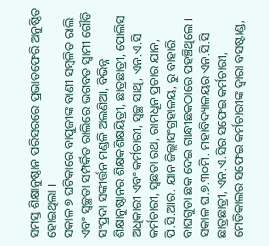ସମସ୍ତ ଶିକ୍ଷାନୁଷ୍ଠାନ ପରିସରରେ ପ୍ରଭାତଫେରି ଅନୁଷ୍ଠିତ ହୋଇଥିଲା ।
ସକାଳ ୭ ଘଟିକାରେ ବାପୁଜୀଙ୍କ ବାଣୀ ସମ୍ବଳିତ ରାଲି ଏବଂ ସ୍ଵଚ୍ଛତା ସମ୍ପର୍କିତ ରାଲିରେ ଭଗବତ ସ୍ଵାମୀ ଗୌଡି ସଂପ୍ରଦା ସଙ୍କୀର୍ତ୍ତନ ମଣ୍ଡଳି ଅଲଣିଆ, ବିଭିନ୍ନ ଶିକ୍ଷାନୁଷ୍ଠାନର ଶିକ୍ଷକଶିକ୍ଷୟିତ୍ରୀ, ଛାତ୍ରଛାତ୍ରୀ, ପୋଲିସ ଅଧିକାରୀ ଏବଂ କର୍ମଚାରୀ, ସ୍ଵଚ୍ଛ ସାଥି, ଏନ.ଏ.ସି କର୍ମଚାରୀ, ସ୍ଵଛତା ରଥ, ରାମଧୂନ ପ୍ରଚାର ଯାନ, ପି.ସି.ଆର. ଯାନ ଜିଲ୍ଲାସଂଗ୍ରହାଳୟ, ରୁ ବାହାରି ବାଘଗୁଡା ଛକ ଦେଇ ଗାନ୍ଧୀଛକଠାରେ ପହଞ୍ଚିଥିଲେ ।
ସକାଳ ଘ.୭.୩୦ମି. ମହାବିଦ୍ୟାଳୟର ଏନ.ସି.ସି ଛାତ୍ରଛାତ୍ରୀ, ଏନ.ଏ.ସିର ସଫେଇ କର୍ମଚାରୀ, ମେଡିକାଲର ସଫେଇ କର୍ମଚାରୀଙ୍କ ଦ୍ଵାରା ବସଷ୍ଟାଣ୍ଡ,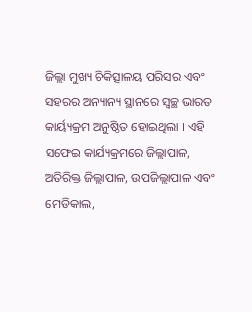ଜିଲ୍ଲା ମୁଖ୍ୟ ଚିକିତ୍ସାଳୟ ପରିସର ଏବଂ ସହରର ଅନ୍ୟାନ୍ୟ ସ୍ଥାନରେ ସ୍ଵଚ୍ଛ ଭାରତ କାର୍ୟ୍ୟକ୍ରମ ଅନୁଷ୍ଠିତ ହୋଇଥିଲା । ଏହି ସଫେଇ କାର୍ଯ୍ୟକ୍ରମରେ ଜିଲ୍ଲାପାଳ, ଅତିରିକ୍ତ ଜିଲ୍ଲାପାଳ, ଉପଜିଲ୍ଲାପାଳ ଏବଂ ମେଡିକାଲ,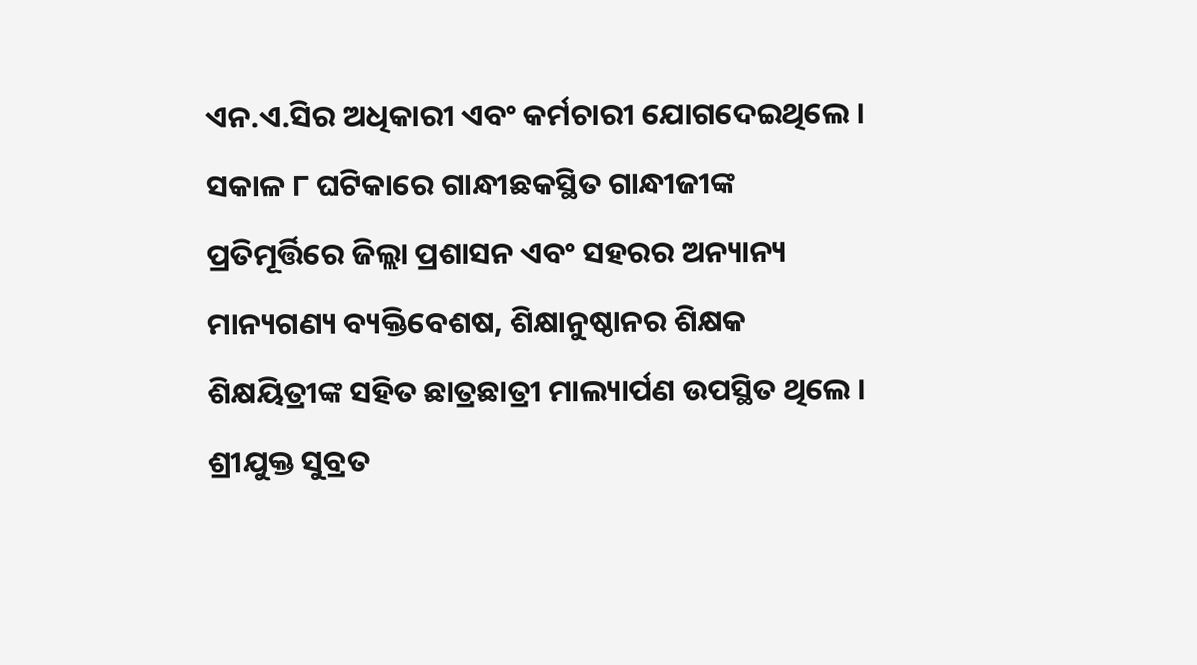ଏନ.ଏ.ସିର ଅଧିକାରୀ ଏବଂ କର୍ମଚାରୀ ଯୋଗଦେଇଥିଲେ ।
ସକାଳ ୮ ଘଟିକାରେ ଗାନ୍ଧୀଛକସ୍ଥିତ ଗାନ୍ଧୀଜୀଙ୍କ ପ୍ରତିମୂର୍ତ୍ତିରେ ଜିଲ୍ଲା ପ୍ରଶାସନ ଏବଂ ସହରର ଅନ୍ୟାନ୍ୟ ମାନ୍ୟଗଣ୍ୟ ବ୍ୟକ୍ତିବେଶଷ, ଶିକ୍ଷାନୁଷ୍ଠାନର ଶିକ୍ଷକ ଶିକ୍ଷୟିତ୍ରୀଙ୍କ ସହିତ ଛାତ୍ରଛାତ୍ରୀ ମାଲ୍ୟାର୍ପଣ ଉପସ୍ଥିତ ଥିଲେ । ଶ୍ରୀଯୁକ୍ତ ସୁବ୍ରତ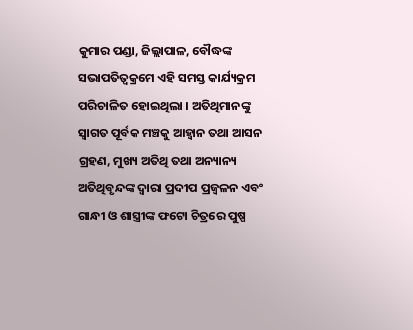କୁମାର ପଣ୍ଡା, ଜିଲ୍ଲାପାଳ, ବୌଦ୍ଧଙ୍କ ସଭାପତିତ୍ଵକ୍ରମେ ଏହି ସମସ୍ତ କାର୍ଯ୍ୟକ୍ରମ ପରିଚାଳିତ ହୋଇଥିଲା । ଅତିଥିମାନଙ୍କୁ ସ୍ଵାଗତ ପୂର୍ବକ ମଞ୍ଚକୁ ଆହ୍ଵାନ ତଥା ଆସନ ଗ୍ରହଣ, ମୁଖ୍ୟ ଅତିଥି ତଥା ଅନ୍ୟାନ୍ୟ ଅତିଥିବୃନ୍ଦଙ୍କ ଦ୍ଵାରା ପ୍ରଦୀପ ପ୍ରଜ୍ଵଳନ ଏବଂ ଗାନ୍ଧୀ ଓ ଶାସ୍ତ୍ରୀଙ୍କ ଫଟୋ ଚିତ୍ରରେ ପୁଷ୍ପ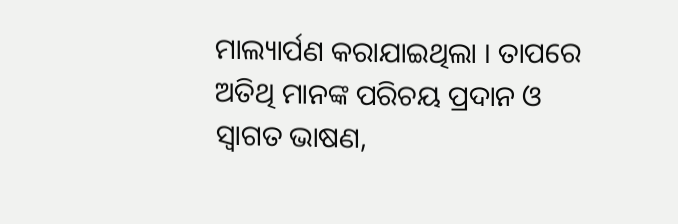ମାଲ୍ୟାର୍ପଣ କରାଯାଇଥିଲା । ତାପରେ ଅତିଥି ମାନଙ୍କ ପରିଚୟ ପ୍ରଦାନ ଓ ସ୍ଵାଗତ ଭାଷଣ,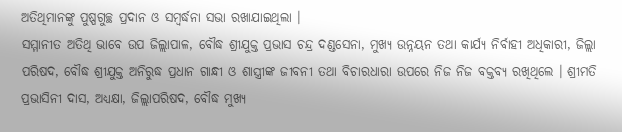ଅତିଥିମାନଙ୍କୁ ପୁଷ୍ପଗୁଚ୍ଛ ପ୍ରଦାନ ଓ ସମ୍ବର୍ଦ୍ଧନା ସଭା ରଖାଯାଇଥିଲା ।
ସମ୍ମାନୀତ ଅତିଥି ଭାବେ ଉପ ଜିଲ୍ଲାପାଳ, ବୌଦ୍ଧ ଶ୍ରୀଯୁକ୍ତ ପ୍ରଭାସ ଚନ୍ଦ୍ର ଦଣ୍ଡସେନା, ମୁଖ୍ୟ ଉନ୍ନୟନ ତଥା କାର୍ଯ୍ୟ ନିର୍ବାହୀ ଅଧିକାରୀ, ଜିଲ୍ଲା ପରିଷଦ, ବୌଦ୍ଧ ଶ୍ରୀଯୁକ୍ତ ଅନିରୁଦ୍ଧ ପ୍ରଧାନ ଗାନ୍ଧୀ ଓ ଶାସ୍ତ୍ରୀଙ୍କ ଜୀବନୀ ତଥା ବିଚାରଧାରା ଉପରେ ନିଜ ନିଜ ବକ୍ତବ୍ୟ ରଖିଥିଲେ । ଶ୍ରୀମତି ପ୍ରଭାସିନୀ ଦାସ, ଅଧ୍ୟକ୍ଷା, ଜିଲ୍ଲାପରିଷଦ, ବୌଦ୍ଧ ମୁଖ୍ୟ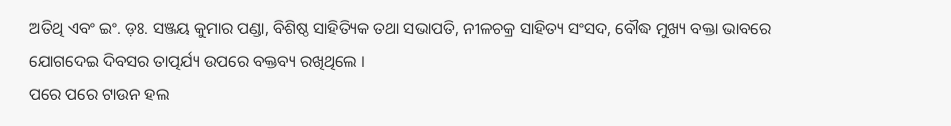ଅତିଥି ଏବଂ ଇଂ. ଡ଼ଃ. ସଞ୍ଜୟ କୁମାର ପଣ୍ଡା, ବିଶିଷ୍ଠ ସାହିତ୍ୟିକ ତଥା ସଭାପତି, ନୀଳଚକ୍ର ସାହିତ୍ୟ ସଂସଦ, ବୌଦ୍ଧ ମୁଖ୍ୟ ବକ୍ତା ଭାବରେ ଯୋଗଦେଇ ଦିବସର ତାତ୍ପର୍ଯ୍ୟ ଉପରେ ବକ୍ତବ୍ୟ ରଖିଥିଲେ ।
ପରେ ପରେ ଟାଉନ ହଲ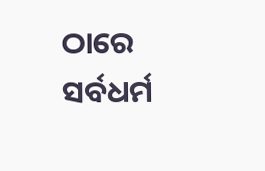ଠାରେ ସର୍ବଧର୍ମ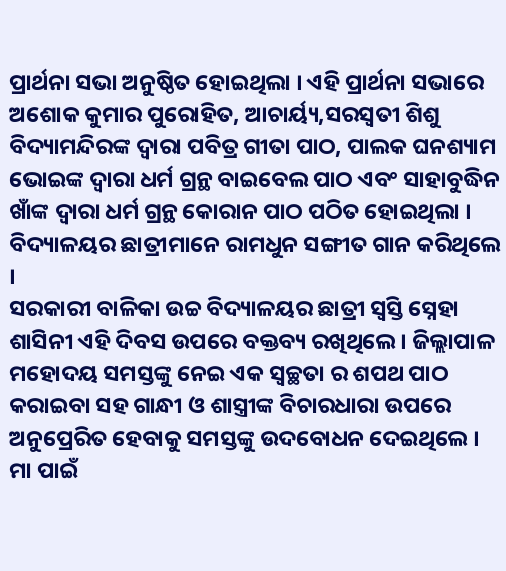ପ୍ରାର୍ଥନା ସଭା ଅନୁଷ୍ଠିତ ହୋଇଥିଲା । ଏହି ପ୍ରାର୍ଥନା ସଭାରେ ଅଶୋକ କୁମାର ପୁରୋହିତ, ଆଚାର୍ୟ୍ୟ,ସରସ୍ଵତୀ ଶିଶୁ ବିଦ୍ୟାମନ୍ଦିରଙ୍କ ଦ୍ଵାରା ପବିତ୍ର ଗୀତା ପାଠ, ପାଲକ ଘନଶ୍ୟାମ ଭୋଇଙ୍କ ଦ୍ଵାରା ଧର୍ମ ଗ୍ରନ୍ଥ ବାଇବେଲ ପାଠ ଏବଂ ସାହାବୁଦ୍ଧିନ ଖାଁଙ୍କ ଦ୍ଵାରା ଧର୍ମ ଗ୍ରନ୍ଥ କୋରାନ ପାଠ ପଠିତ ହୋଇଥିଲା । ବିଦ୍ୟାଳୟର ଛାତ୍ରୀମାନେ ରାମଧୁନ ସଙ୍ଗୀତ ଗାନ କରିଥିଲେ ।
ସରକାରୀ ବାଳିକା ଉଚ୍ଚ ବିଦ୍ୟାଳୟର ଛାତ୍ରୀ ସ୍ଵସ୍ତି ସ୍ନେହା ଶାସିନୀ ଏହି ଦିବସ ଉପରେ ବକ୍ତବ୍ୟ ରଖିଥିଲେ । ଜିଲ୍ଲାପାଳ ମହୋଦୟ ସମସ୍ତଙ୍କୁ ନେଇ ଏକ ସ୍ଵଚ୍ଛତା ର ଶପଥ ପାଠ କରାଇବା ସହ ଗାନ୍ଧୀ ଓ ଶାସ୍ତ୍ରୀଙ୍କ ବିଚାରଧାରା ଉପରେ ଅନୁପ୍ରେରିତ ହେବାକୁ ସମସ୍ତଙ୍କୁ ଉଦବୋଧନ ଦେଇଥିଲେ ।
ମା ପାଇଁ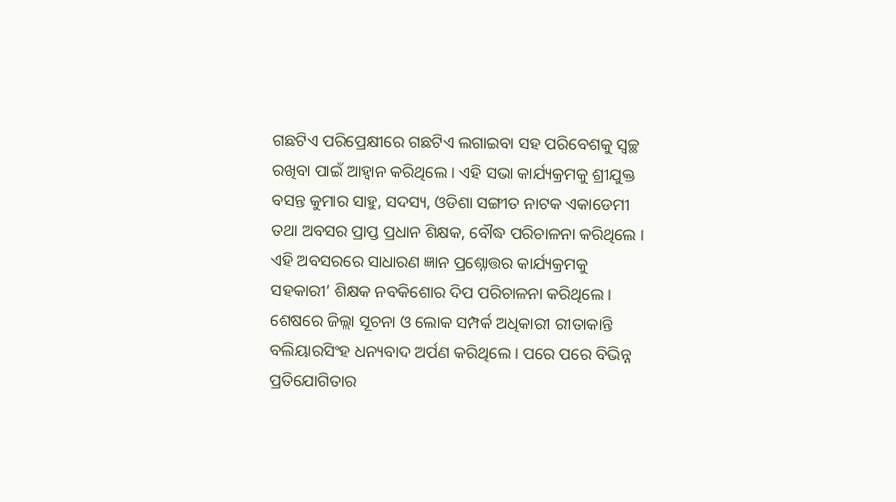ଗଛଟିଏ ପରିପ୍ରେକ୍ଷୀରେ ଗଛଟିଏ ଲଗାଇବା ସହ ପରିବେଶକୁ ସ୍ଵଚ୍ଛ ରଖିବା ପାଇଁ ଆହ୍ଵାନ କରିଥିଲେ । ଏହି ସଭା କାର୍ଯ୍ୟକ୍ରମକୁ ଶ୍ରୀଯୁକ୍ତ ବସନ୍ତ କୁମାର ସାହୁ, ସଦସ୍ୟ, ଓଡିଶା ସଙ୍ଗୀତ ନାଟକ ଏକାଡେମୀ ତଥା ଅବସର ପ୍ରାପ୍ତ ପ୍ରଧାନ ଶିକ୍ଷକ, ବୌଦ୍ଧ ପରିଚାଳନା କରିଥିଲେ । ଏହି ଅବସରରେ ସାଧାରଣ ଜ୍ଞାନ ପ୍ରଶ୍ନୋତ୍ତର କାର୍ଯ୍ୟକ୍ରମକୁ ସହକାରୀ’ ଶିକ୍ଷକ ନବକିଶୋର ଦିପ ପରିଚାଳନା କରିଥିଲେ ।
ଶେଷରେ ଜିଲ୍ଲା ସୂଚନା ଓ ଲୋକ ସମ୍ପର୍କ ଅଧିକାରୀ ରୀତାକାନ୍ତି ବଲିୟାରସିଂହ ଧନ୍ୟବାଦ ଅର୍ପଣ କରିଥିଲେ । ପରେ ପରେ ବିଭିନ୍ନ ପ୍ରତିଯୋଗିତାର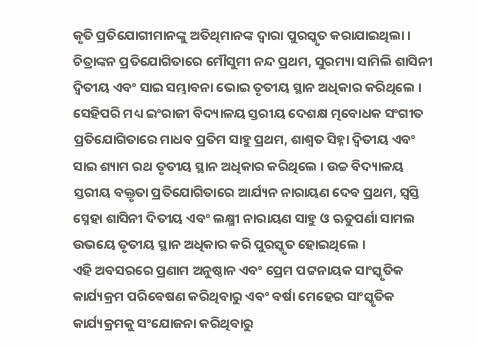କୃତି ପ୍ରତିଯୋଗୀମାନଙ୍କୁ ଅତିଥିମାନଙ୍କ ଦ୍ଵାରା ପୁରସ୍କୃତ କରାଯାଇଥିଲା । ଚିତ୍ରାଙ୍କନ ପ୍ରତିଯୋଗିତାରେ ମୌସୁମୀ ନନ୍ଦ ପ୍ରଥମ, ସୁରମ୍ୟା ସାମିଲି ଶାସିନୀ ଦ୍ଵିତୀୟ ଏବଂ ସାଇ ସମ୍ଭାବନା ଭୋଇ ତୃତୀୟ ସ୍ଥାନ ଅଧିକାର କରିଥିଲେ ।
ସେହିପରି ମଧ୍ୟ ଇଂରାଜୀ ବିଦ୍ୟାଳୟ ସ୍ତରୀୟ ଦେଶକ୍ଷ ତ୍ମବୋଧକ ସଂଗୀତ ପ୍ରତିଯୋଗିତାରେ ମାଧବ ପ୍ରତିମ ସାହୁ ପ୍ରଥମ, ଶାଶ୍ଵତ ସିହ୍ନା ଦ୍ଵିତୀୟ ଏବଂ ସାଇ ଶ୍ୟାମ ରଥ ତୃତୀୟ ସ୍ଥାନ ଅଧିକାର କରିଥିଲେ । ଉଚ୍ଚ ବିଦ୍ୟାଳୟ ସ୍ତରୀୟ ବକ୍ତୃତା ପ୍ରତିଯୋଗିତାରେ ଆର୍ଯ୍ୟନ ନାରାୟଣ ଦେବ ପ୍ରଥମ, ସ୍ଵସ୍ତି ସ୍ନେହା ଶାସିନୀ ଦିତୀୟ ଏବଂ ଲକ୍ଷ୍ମୀ ନାରାୟଣ ସାହୁ ଓ ଋତୁପର୍ଣା ସାମଲ ଉଭୟେ ତୃତୀୟ ସ୍ଥାନ ଅଧିକାର କରି ପୁରସ୍କୃତ ହୋଇଥିଲେ ।
ଏହି ଅବସରରେ ପ୍ରଣାମ ଅନୁଷ୍ଠାନ ଏବଂ ପ୍ରେମ ପଟ୍ଟନାୟକ ସାଂସ୍କୃତିକ କାର୍ଯ୍ୟକ୍ରମ ପରିବେଷଣ କରିଥିବାରୁ ଏବଂ ବର୍ଷା ମେହେର ସାଂସ୍କୃତିକ କାର୍ଯ୍ୟକ୍ରମକୁ ସଂଯୋଜନା କରିଥିବାରୁ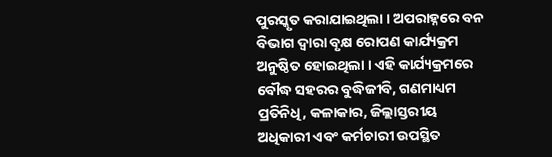ପୁରସ୍କୃତ କରାଯାଇଥିଲା । ଅପରାହ୍ନରେ ବନ ବିଭାଗ ଦ୍ଵାରା ବୃକ୍ଷ ରୋପଣ କାର୍ଯ୍ୟକ୍ରମ ଅନୁଷ୍ଠିତ ହୋଇଥିଲା । ଏହି କାର୍ଯ୍ୟକ୍ରମରେ ବୌଦ୍ଧ ସହରର ବୁଦ୍ଧିଜୀବି, ଗଣମାଧ୍ୟମ ପ୍ରତିନିଧି, କଳାକାର, ଜିଲ୍ଲାସ୍ତରୀୟ ଅଧିକାରୀ ଏବଂ କର୍ମଚାରୀ ଉପସ୍ଥିତ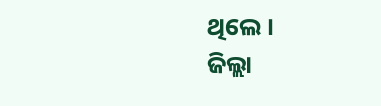ଥିଲେ ।
ଜିଲ୍ଲା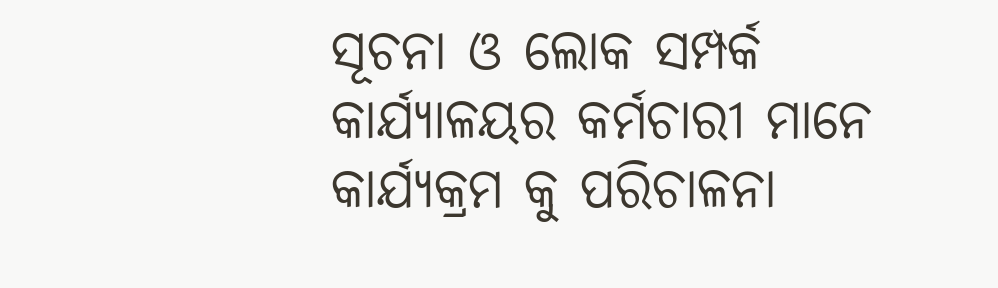ସୂଚନା ଓ ଲୋକ ସମ୍ପର୍କ କାର୍ଯ୍ୟାଳୟର କର୍ମଚାରୀ ମାନେ କାର୍ଯ୍ୟକ୍ରମ କୁ ପରିଚାଳନା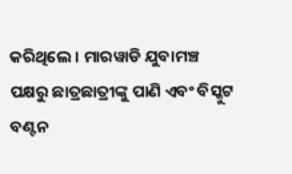କରିଥିଲେ । ମାରୱାଡି ଯୁବାମଞ୍ଚ ପକ୍ଷରୁ ଛାତ୍ରଛାତ୍ରୀଙ୍କୁ ପାଣି ଏବଂ ବିସ୍କୁଟ ବଣ୍ଟନ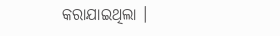କରାଯାଇଥିଲା ।